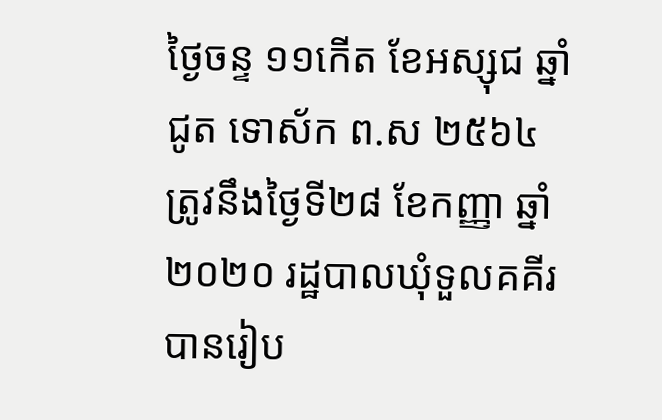ថ្ងៃចន្ទ ១១កើត ខែអស្សុជ ឆ្នាំជូត ទោស័ក ព.ស ២៥៦៤ ត្រូវនឹងថ្ងៃទី២៨ ខែកញ្ញា ឆ្នាំ២០២០ រដ្ឋបាលឃុំទួលគគីរ បានរៀប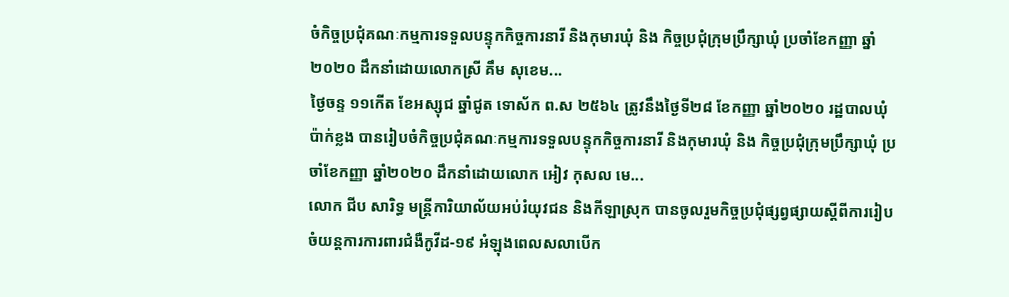ចំកិច្ចប្រជុំគណៈកម្មការទទួលបន្ទុកកិច្ចការនារី និងកុមារឃុំ និង កិច្ចប្រជុំក្រុមប្រឹក្សាឃុំ ប្រចាំខែកញ្ញា ឆ្នាំ២០២០ ដឹកនាំដោយលោកស្រី គឹម សុខេម...
ថ្ងៃចន្ទ ១១កើត ខែអស្សុជ ឆ្នាំជូត ទោស័ក ព.ស ២៥៦៤ ត្រូវនឹងថ្ងៃទី២៨ ខែកញ្ញា ឆ្នាំ២០២០ រដ្ឋបាលឃុំប៉ាក់ខ្លង បានរៀបចំកិច្ចប្រជុំគណៈកម្មការទទួលបន្ទុកកិច្ចការនារី និងកុមារឃុំ និង កិច្ចប្រជុំក្រុមប្រឹក្សាឃុំ ប្រចាំខែកញ្ញា ឆ្នាំ២០២០ ដឹកនាំដោយលោក អៀវ កុសល មេ...
លោក ជីប សារិទ្ធ មន្ត្រីការិយាល័យអប់រំយុវជន និងកីឡាស្រុក បានចូលរួមកិច្ចប្រជុំផ្សព្វផ្សាយស្តីពីការរៀបចំយន្តការការពារជំងឺកូវីដ-១៩ អំឡុងពេលសលាបេីក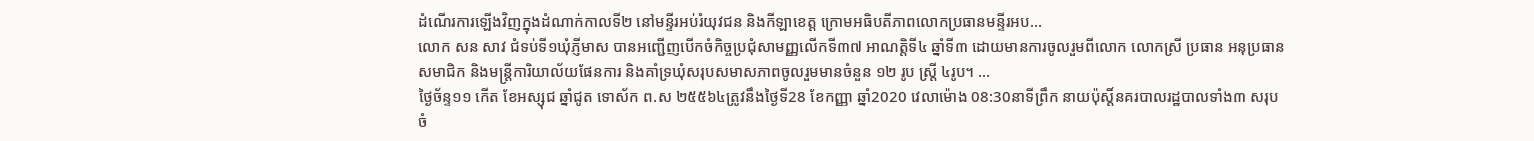ដំណេីរការឡេីងវិញក្នុងដំណាក់កាលទី២ នៅមន្ទីរអប់រំយុវជន និងកីឡាខេត្ត ក្រោមអធិបតីភាពលោកប្រធានមន្ទីរអប...
លោក សន សាវ ជំទប់ទី១ឃុំភ្ញីមាស បានអញ្ជេីញបេីកចំកិច្ចប្រជុំសាមញ្ញលេីកទី៣៧ អាណត្តិទី៤ ឆ្នាំទី៣ ដោយមានការចូលរួមពីលោក លោកស្រី ប្រធាន អនុប្រធានសមាជិក និងមន្ត្រីការិយាល័យផែនការ និងគាំទ្រឃុំសរុបសមាសភាពចូលរួមមានចំនួន ១២ រូប ស្ត្រី ៤រូប។ ...
ថ្ងៃច័ន្ទ១១ កើត ខែអស្សុជ ឆ្នាំជូត ទោស័ក ព.ស ២៥៥៦៤ត្រូវនឹងថ្ងៃទី28 ខែកញ្ញា ឆ្នាំ2020 វេលាម៉ោង 08:30នាទីព្រឹក នាយប៉ុស្តិ៍នគរបាលរដ្ឋបាលទាំង៣ សរុបចំ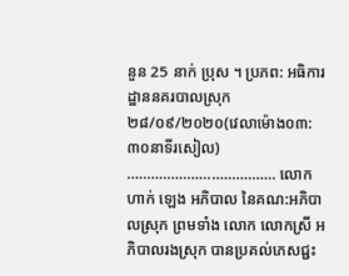នួន 25 នាក់ ប្រុស ។ ប្រភព: អធិការដ្ឋាននគរបាលស្រុក
២៨/០៩/២០២០(វេលាម៉ោង០៣:៣០នាទីរសៀល) ………………………………. លោក ហាក់ ឡេង អភិបាល នៃគណ:អភិបាលស្រុក ព្រមទាំង លោក លោកស្រី អភិបាលរងស្រុក បានប្រគល់ភេសជ្ជះ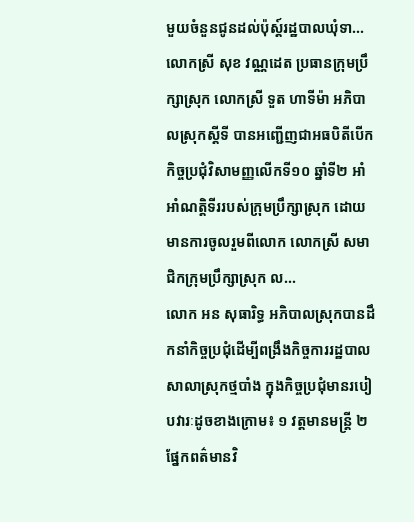មួយចំនួនជូនដល់ប៉ុស្ត៍រដ្ឋបាលឃុំទា...
លោកស្រី សុខ វណ្ណដេត ប្រធានក្រុមប្រឹក្សាស្រុក លោកស្រី ទួត ហាទីម៉ា អភិបាលស្រុកស្តីទី បានអញ្ជេីញជាអធបិតីបេីកកិច្ចប្រជុំវិសាមញ្ញលេីកទី១០ ឆ្នាំទី២ អាំអាំណត្តិទីររបស់ក្រុមប្រឹក្សាស្រុក ដោយមានការចូលរួមពីលោក លោកស្រី សមាជិកក្រុមប្រឹក្សាស្រុក ល...
លោក អន សុធារិទ្ធ អភិបាលស្រុកបានដឹកនាំកិច្ចប្រជុំដើម្បីពង្រឹងកិច្ចការរដ្ឋបាលសាលាស្រុកថ្មបាំង ក្នុងកិច្ចប្រជុំមានរបៀបវារៈដូចខាងក្រោម៖ ១ វត្តមានមន្រ្តី ២ ផ្នែកពត៌មានវិ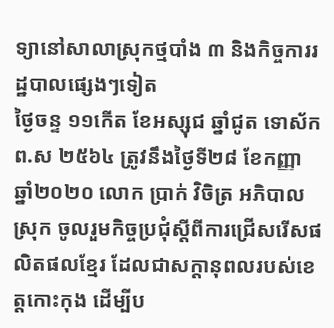ទ្យានៅសាលាស្រុកថ្មបាំង ៣ និងកិច្ចការរដ្ឋបាលផ្សេងៗទៀត
ថ្ងៃចន្ទ ១១កើត ខែអស្សុជ ឆ្នាំជូត ទោស័ក ព.ស ២៥៦៤ ត្រូវនឹងថ្ងៃទី២៨ ខែកញ្ញា ឆ្នាំ២០២០ លោក ប្រាក់ វិចិត្រ អភិបាលស្រុក ចូលរួមកិច្ចប្រជុំស្ដីពីការជ្រើសរើសផលិតផលខ្មែរ ដែលជាសក្ដានុពលរបស់ខេត្តកោះកុង ដើម្បីប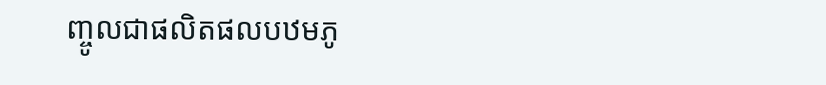ញ្ចូលជាផលិតផលបឋមភូ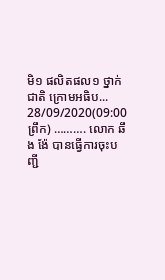មិ១ ផលិតផល១ ថ្នាក់ជាតិ ក្រោមអធិប...
28/09/2020(09:00 ព្រឹក) ………. លោក ឆឹង ង៉ែ បានធ្វើការចុះបញ្ជី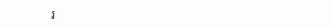រ